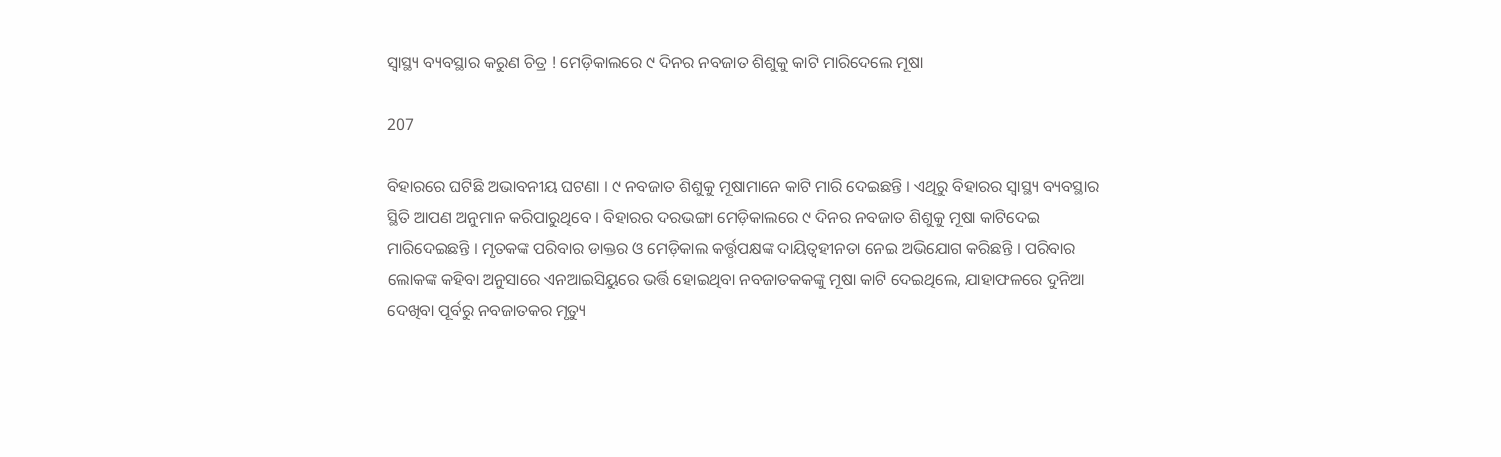ସ୍ୱାସ୍ଥ୍ୟ ବ୍ୟବସ୍ଥାର କରୁଣ ଚିତ୍ର ! ମେଡ଼ିକାଲରେ ୯ ଦିନର ନବଜାତ ଶିଶୁକୁ କାଟି ମାରିଦେଲେ ମୂଷା

207

ବିହାରରେ ଘଟିଛି ଅଭାବନୀୟ ଘଟଣା । ୯ ନବଜାତ ଶିଶୁକୁ ମୂଷାମାନେ କାଟି ମାରି ଦେଇଛନ୍ତି । ଏଥିରୁ ବିହାରର ସ୍ୱାସ୍ଥ୍ୟ ବ୍ୟବସ୍ଥାର ସ୍ଥିତି ଆପଣ ଅନୁମାନ କରିପାରୁଥିବେ । ବିହାରର ଦରଭଙ୍ଗା ମେଡ଼ିକାଲରେ ୯ ଦିନର ନବଜାତ ଶିଶୁକୁ ମୂଷା କାଟିଦେଇ ମାରିଦେଇଛନ୍ତି । ମୃତକଙ୍କ ପରିବାର ଡାକ୍ତର ଓ ମେଡ଼ିକାଲ କର୍ତ୍ତୃପକ୍ଷଙ୍କ ଦାୟିତ୍ୱହୀନତା ନେଇ ଅଭିଯୋଗ କରିଛନ୍ତି । ପରିବାର ଲୋକଙ୍କ କହିବା ଅନୁସାରେ ଏନଆଇସିୟୁରେ ଭର୍ତ୍ତି ହୋଇଥିବା ନବଜାତକକଙ୍କୁ ମୂଷା କାଟି ଦେଇଥିଲେ, ଯାହାଫଳରେ ଦୁନିଆ ଦେଖିବା ପୂର୍ବରୁ ନବଜାତକର ମୃତ୍ୟୁ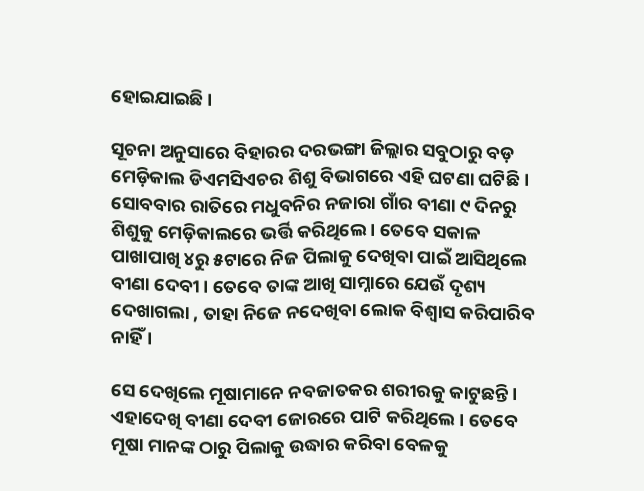ହୋଇଯାଇଛି ।

ସୂଚନା ଅନୁସାରେ ବିହାରର ଦରଭଙ୍ଗା ଜିଲ୍ଲାର ସବୁଠାରୁ ବଡ଼ ମେଡ଼ିକାଲ ଡିଏମସିଏଚର ଶିଶୁ ବିଭାଗରେ ଏହି ଘଟଣା ଘଟିଛି । ସୋବବାର ରାତିରେ ମଧୁବନିର ନଜାରା ଗାଁର ବୀଣା ୯ ଦିନରୁ ଶିଶୁକୁ ମେଡ଼ିକାଲରେ ଭର୍ତ୍ତି କରିଥିଲେ । ତେବେ ସକାଳ ପାଖାପାଖି ୪ରୁ ୫ଟାରେ ନିଜ ପିଲାକୁ ଦେଖିବା ପାଇଁ ଆସିଥିଲେ ବୀଣା ଦେବୀ । ତେବେ ତାଙ୍କ ଆଖି ସାମ୍ନାରେ ଯେଉଁ ଦୃଶ୍ୟ ଦେଖାଗଲା , ତାହା ନିଜେ ନଦେଖିବା ଲୋକ ବିଶ୍ୱାସ କରିପାରିବ ନାହିଁ ।

ସେ ଦେଖିଲେ ମୂଷାମାନେ ନବଜାତକର ଶରୀରକୁ କାଟୁଛନ୍ତି । ଏହାଦେଖି ବୀଣା ଦେବୀ ଜୋରରେ ପାଟି କରିଥିଲେ । ତେବେ ମୂଷା ମାନଙ୍କ ଠାରୁ ପିଲାକୁ ଉଦ୍ଧାର କରିବା ବେଳକୁ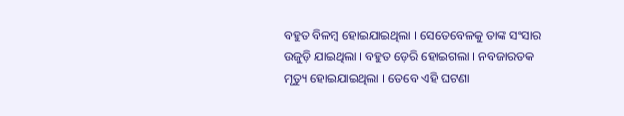ବହୁତ ବିଳମ୍ବ ହୋଇଯାଇଥିଲା । ସେତେବେଳକୁ ତାଙ୍କ ସଂସାର ଉଜୁଡ଼ି ଯାଇଥିଲା । ବହୁତ ଡ଼େରି ହୋଇଗଲା । ନବଜାରତକ ମୃତ୍ୟୁ ହୋଇଯାଇଥିଲା । ତେବେ ଏହି ଘଟଣା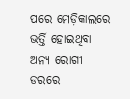ପରେ ମେଡ଼ିକାଲରେ ଭର୍ତ୍ତି ହୋଇଥିବା ଅନ୍ୟ ରୋଗୀ ଡରରେ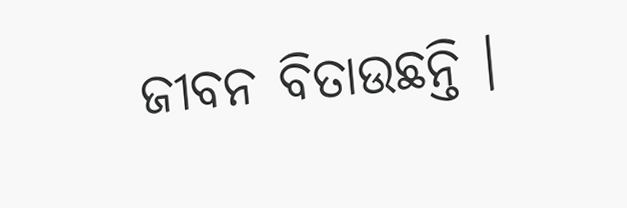ଜୀବନ ବିତାଉଛନ୍ତି ।